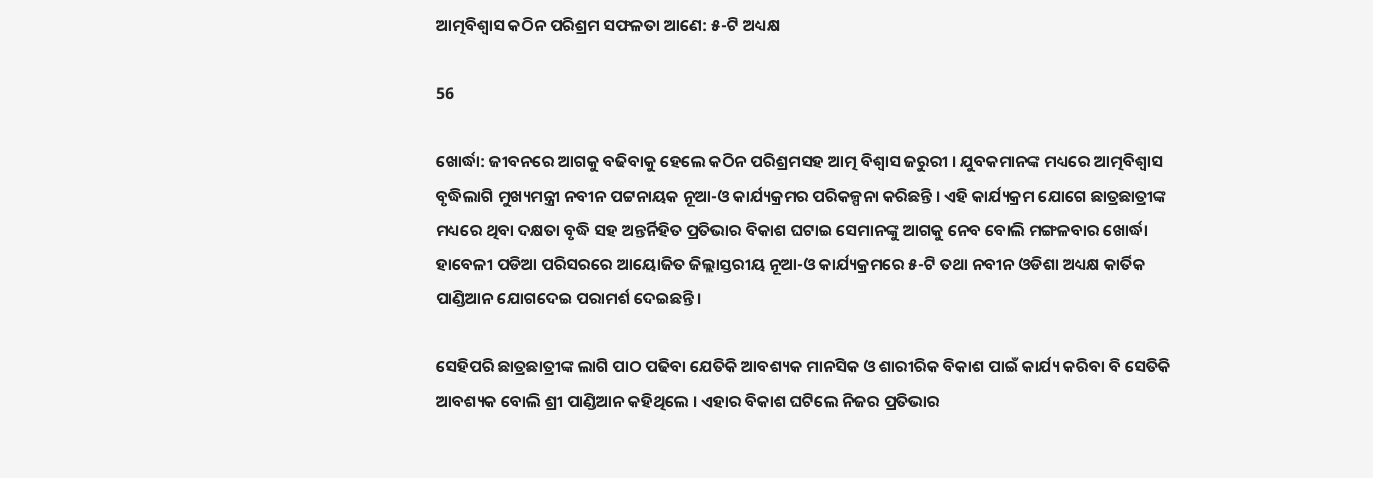ଆତ୍ମବିଶ୍ୱାସ କଠିନ ପରିଶ୍ରମ ସଫଳତା ଆଣେ: ୫-ଟି ଅଧ୍ୟକ୍ଷ

56

ଖୋର୍ଦ୍ଧା: ଜୀବନରେ ଆଗକୁ ବଢିବାକୁ ହେଲେ କଠିନ ପରିଶ୍ରମସହ ଆତ୍ମ ବିଶ୍ୱାସ ଜରୁରୀ । ଯୁବକମାନଙ୍କ ମଧ୍ୟରେ ଆତ୍ମବିଶ୍ୱାସ ବୃଦ୍ଧିଲାଗି ମୁଖ୍ୟମନ୍ତ୍ରୀ ନବୀନ ପଟ୍ଟନାୟକ ନୂଆ-ଓ କାର୍ଯ୍ୟକ୍ରମର ପରିକଳ୍ପନା କରିଛନ୍ତି । ଏହି କାର୍ଯ୍ୟକ୍ରମ ଯୋଗେ ଛାତ୍ରଛାତ୍ରୀଙ୍କ ମଧ୍ୟରେ ଥିବା ଦକ୍ଷତା ବୃଦ୍ଧି ସହ ଅନ୍ତର୍ନିହିତ ପ୍ରତିଭାର ବିକାଶ ଘଟାଇ ସେମାନଙ୍କୁ ଆଗକୁ ନେବ ବୋଲି ମଙ୍ଗଳବାର ଖୋର୍ଦ୍ଧା ହାବେଳୀ ପଡିଆ ପରିସରରେ ଆୟୋଜିତ ଜିଲ୍ଲାସ୍ତରୀୟ ନୂଆ-ଓ କାର୍ଯ୍ୟକ୍ରମରେ ୫-ଟି ତଥା ନବୀନ ଓଡିଶା ଅଧ୍ୟକ୍ଷ କାର୍ତିକ ପାଣ୍ଡିଆନ ଯୋଗଦେଇ ପରାମର୍ଶ ଦେଇଛନ୍ତି ।

ସେହିପରି ଛାତ୍ରଛାତ୍ରୀଙ୍କ ଲାଗି ପାଠ ପଢିବା ଯେତିକି ଆବଶ୍ୟକ ମାନସିକ ଓ ଶାରୀରିକ ବିକାଶ ପାଇଁ କାର୍ଯ୍ୟ କରିବା ବି ସେତିକି ଆବଶ୍ୟକ ବୋଲି ଶ୍ରୀ ପାଣ୍ଡିଆନ କହିଥିଲେ । ଏହାର ବିକାଶ ଘଟିଲେ ନିଜର ପ୍ରତିଭାର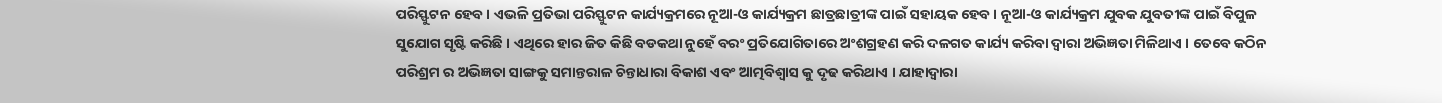ପରିସ୍ଫୁଟନ ହେବ । ଏଭଳି ପ୍ରତିଭା ପରିସ୍ଫୁଟନ କାର୍ଯ୍ୟକ୍ରମରେ ନୂଆ-ଓ କାର୍ଯ୍ୟକ୍ରମ ଛାତ୍ରଛାତ୍ରୀଙ୍କ ପାଇଁ ସହାୟକ ହେବ । ନୂଆ-ଓ କାର୍ଯ୍ୟକ୍ରମ ଯୁବକ ଯୁବତୀଙ୍କ ପାଇଁ ବିପୁଳ ସୁଯୋଗ ସୃଷ୍ଟି କରିଛି । ଏଥିରେ ହାର ଜିତ କିଛି ବଡକଥା ନୁହେଁ ବରଂ ପ୍ରତିଯୋଗିତାରେ ଅଂଶଗ୍ରହଣ କରି ଦଳଗତ କାର୍ଯ୍ୟ କରିବା ଦ୍ୱାରା ଅଭିଜ୍ଞତା ମିଳିଥାଏ । ତେବେ କଠିନ ପରିଶ୍ରମ ର ଅଭିଜ୍ଞତା ସାଙ୍ଗକୁ ସମାନ୍ତରାଳ ଚିନ୍ତାଧାରା ବିକାଶ ଏବଂ ଆତ୍ମବିଶ୍ୱାସ କୁ ଦୃଢ କରିଥାଏ । ଯାହାଦ୍ୱାରା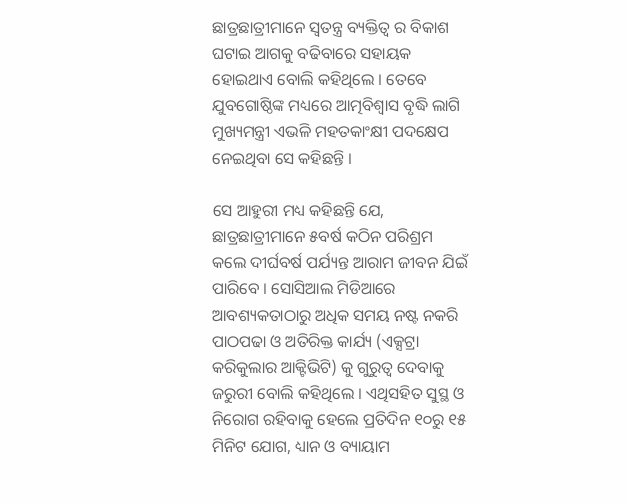ଛାତ୍ରଛାତ୍ରୀମାନେ ସ୍ୱତନ୍ତ୍ର ବ୍ୟକ୍ତିତ୍ୱ ର ବିକାଶ ଘଟାଇ ଆଗକୁ ବଢିବାରେ ସହାୟକ ହୋଇଥାଏ ବୋଲି କହିଥିଲେ । ତେବେ ଯୁବଗୋଷ୍ଠିଙ୍କ ମଧ୍ୟରେ ଆତ୍ମବିଶ୍ୱାସ ବୃଦ୍ଧି ଲାଗି ମୁଖ୍ୟମନ୍ତ୍ରୀ ଏଭଳି ମହତକାଂକ୍ଷୀ ପଦକ୍ଷେପ ନେଇଥିବା ସେ କହିଛନ୍ତି ।

ସେ ଆହୁରୀ ମଧ୍ୟ କହିଛନ୍ତି ଯେ, ଛାତ୍ରଛାତ୍ରୀମାନେ ୫ବର୍ଷ କଠିନ ପରିଶ୍ରମ କଲେ ଦୀର୍ଘବର୍ଷ ପର୍ଯ୍ୟନ୍ତ ଆରାମ ଜୀବନ ଯିଇଁ ପାରିବେ । ସୋସିଆଲ ମିଡିଆରେ ଆବଶ୍ୟକତାଠାରୁ ଅଧିକ ସମୟ ନଷ୍ଟ ନକରି ପାଠପଢା ଓ ଅତିରିକ୍ତ କାର୍ଯ୍ୟ (ଏକ୍ସଟ୍ରା କରିକୁଲାର ଆକ୍ଟିଭିଟି) କୁ ଗୁରୁତ୍ୱ ଦେବାକୁ ଜରୁରୀ ବୋଲି କହିଥିଲେ । ଏଥିସହିତ ସୁସ୍ଥ ଓ ନିରୋଗ ରହିବାକୁ ହେଲେ ପ୍ରତିଦିନ ୧୦ରୁ ୧୫ ମିନିଟ ଯୋଗ, ଧ୍ୟାନ ଓ ବ୍ୟାୟାମ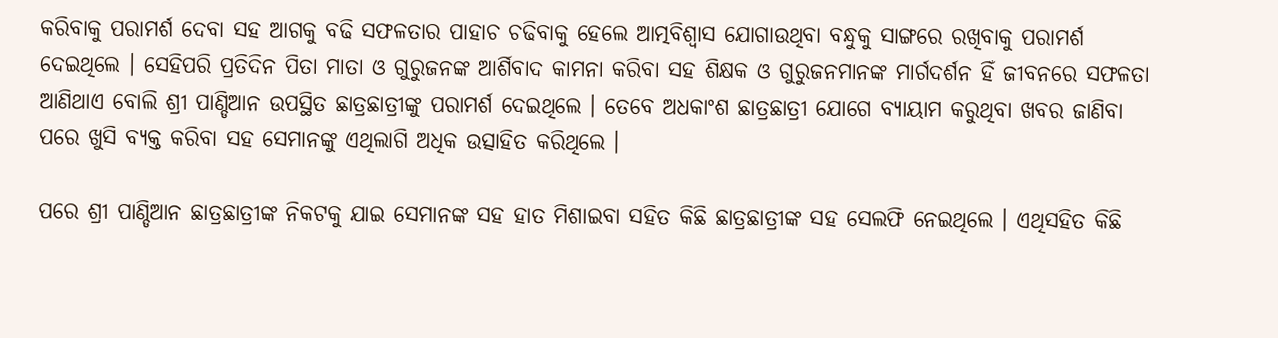କରିବାକୁ ପରାମର୍ଶ ଦେବା ସହ ଆଗକୁ ବଢି ସଫଳତାର ପାହାଚ ଚଢିବାକୁ ହେଲେ ଆତ୍ମବିଶ୍ୱାସ ଯୋଗାଉଥିବା ବନ୍ଧୁକୁ ସାଙ୍ଗରେ ରଖିବାକୁ ପରାମର୍ଶ ଦେଇଥିଲେ । ସେହିପରି ପ୍ରତିଦିନ ପିତା ମାତା ଓ ଗୁରୁଜନଙ୍କ ଆର୍ଶିବାଦ କାମନା କରିବା ସହ ଶିକ୍ଷକ ଓ ଗୁରୁଜନମାନଙ୍କ ମାର୍ଗଦର୍ଶନ ହିଁ ଜୀବନରେ ସଫଳତା ଆଣିଥାଏ ବୋଲି ଶ୍ରୀ ପାଣ୍ଡିଆନ ଉପସ୍ଥିତ ଛାତ୍ରଛାତ୍ରୀଙ୍କୁ ପରାମର୍ଶ ଦେଇଥିଲେ । ତେବେ ଅଧକାଂଶ ଛାତ୍ରଛାତ୍ରୀ ଯୋଗେ ବ୍ୟାୟାମ କରୁଥିବା ଖବର ଜାଣିବା ପରେ ଖୁସି ବ୍ୟକ୍ତ କରିବା ସହ ସେମାନଙ୍କୁ ଏଥିଲାଗି ଅଧିକ ଉତ୍ସାହିତ କରିଥିଲେ ।

ପରେ ଶ୍ରୀ ପାଣ୍ଡିଆନ ଛାତ୍ରଛାତ୍ରୀଙ୍କ ନିକଟକୁ ଯାଇ ସେମାନଙ୍କ ସହ ହାତ ମିଶାଇବା ସହିତ କିଛି ଛାତ୍ରଛାତ୍ରୀଙ୍କ ସହ ସେଲଫି ନେଇଥିଲେ । ଏଥିସହିତ କିଛି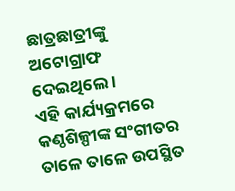ଛାତ୍ରଛାତ୍ରୀଙ୍କୁ ଅଟୋଗ୍ରାଫ ଦେଇଥିଲେ ।
ଏହି କାର୍ଯ୍ୟକ୍ରମରେ କଣ୍ଠଶିଳ୍ପୀଙ୍କ ସଂଗୀତର ତାଳେ ତାଳେ ଉପସ୍ଥିତ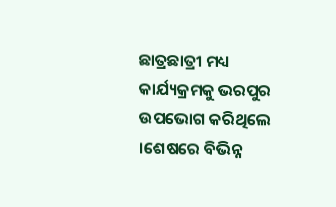ଛାତ୍ରଛାତ୍ରୀ ମଧ୍ୟ କାର୍ଯ୍ୟକ୍ରମକୁ ଭରପୁର ଉପଭୋଗ କରିଥିଲେ ।ଶେଷରେ ବିଭିନ୍ନ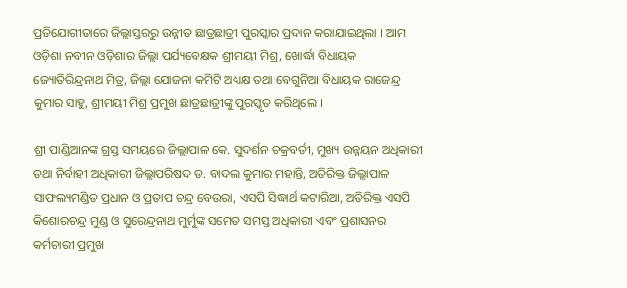ପ୍ରତିଯୋଗୀତାରେ ଜିଲ୍ଲାସ୍ତରରୁ ଉନ୍ନୀତ ଛାତ୍ରଛାତ୍ରୀ ପୁରସ୍କାର ପ୍ରଦାନ କରାଯାଇଥିଲା । ଆମ ଓଡ଼ିଶା ନବୀନ ଓଡ଼ିଶାର ଜିଲ୍ଲା ପର୍ଯ୍ୟବେକ୍ଷକ ଶ୍ରୀମୟୀ ମିଶ୍ର, ଖୋର୍ଦ୍ଧା ବିଧାୟକ ଜ୍ୟୋତିରିନ୍ଦ୍ରନାଥ ମିତ୍ର, ଜିଲ୍ଲା ଯୋଜନା କମିଟି ଅଧ୍ୟକ୍ଷ ତଥା ବେଗୁନିଆ ବିଧାୟକ ରାଜେନ୍ଦ୍ର କୁମାର ସାହୁ, ଶ୍ରୀମୟୀ ମିଶ୍ର ପ୍ରମୁଖ ଛାତ୍ରଛାତ୍ରୀଙ୍କୁ ପୁରସ୍କୃତ କରିଥିଲେ ।

ଶ୍ରୀ ପାଣ୍ଡିଆନଙ୍କ ଗ୍ରସ୍ତ ସମୟରେ ଜିଲ୍ଲାପାଳ କେ. ସୁଦର୍ଶନ ଚକ୍ରବର୍ତୀ, ମୁଖ୍ୟ ଉନ୍ନୟନ ଅଧିକାରୀ ତଥା ନିର୍ବାହୀ ଅଧିକାରୀ ଜିଲ୍ଲାପରିଷଦ ଡ. ବାଦଲ କୁମାର ମହାନ୍ତି, ଅତିରିକ୍ତ ଜିଲ୍ଲାପାଳ ସାଫଲ୍ୟମଣ୍ଡିତ ପ୍ରଧାନ ଓ ପ୍ରତାପ ଚନ୍ଦ୍ର ବେଉରା, ଏସପି ସିଦ୍ଧାର୍ଥ କଟାରିଆ, ଅତିରିକ୍ତ ଏସପି କିଶୋରଚନ୍ଦ୍ର ମୁଣ୍ଡ ଓ ସୁରେନ୍ଦ୍ରନାଥ ମୁର୍ମୁଙ୍କ ସମେତ ସମସ୍ତ ଅଧିକାରୀ ଏବଂ ପ୍ରଶାସନର କର୍ମଚାରୀ ପ୍ରମୁଖ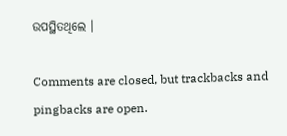ଉପସ୍ଥିତଥିଲେ ।

Comments are closed, but trackbacks and pingbacks are open.